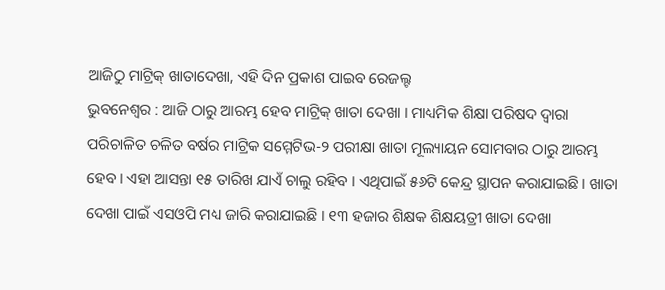ଆଜିଠୁ ମାଟ୍ରିକ୍ ଖାତାଦେଖା, ଏହି ଦିନ ପ୍ରକାଶ ପାଇବ ରେଜଲ୍ଟ
ଭୁବନେଶ୍ୱର : ଆଜି ଠାରୁ ଆରମ୍ଭ ହେବ ମାଟ୍ରିକ୍ ଖାତା ଦେଖା । ମାଧ୍ୟମିକ ଶିକ୍ଷା ପରିଷଦ ଦ୍ୱାରା ପରିଚାଳିତ ଚଳିତ ବର୍ଷର ମାଟ୍ରିକ ସମ୍ମେଟିଭ-୨ ପରୀକ୍ଷା ଖାତା ମୂଲ୍ୟାୟନ ସୋମବାର ଠାରୁ ଆରମ୍ଭ ହେବ। ଏହା ଆସନ୍ତା ୧୫ ତାରିଖ ଯାଏଁ ଚାଲୁ ରହିବ । ଏଥିପାଇଁ ୫୬ଟି କେନ୍ଦ୍ର ସ୍ଥାପନ କରାଯାଇଛି । ଖାତା ଦେଖା ପାଇଁ ଏସଓପି ମଧ୍ୟ ଜାରି କରାଯାଇଛି । ୧୩ ହଜାର ଶିକ୍ଷକ ଶିକ୍ଷୟତ୍ରୀ ଖାତା ଦେଖା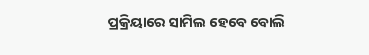ପ୍ରକ୍ରିୟାରେ ସାମିଲ ହେବେ ବୋଲି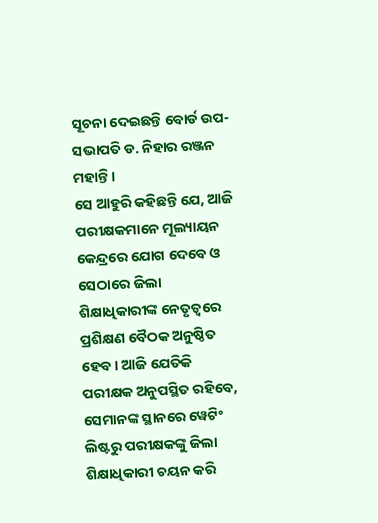ସୂଚନା ଦେଇଛନ୍ତି ବୋର୍ଡ ଉପ-ସଭାପତି ଡ. ନିହାର ରଞ୍ଜନ ମହାନ୍ତି ।
ସେ ଆହୁରି କହିଛନ୍ତି ଯେ, ଆଜି ପରୀକ୍ଷକମାନେ ମୂଲ୍ୟାୟନ କେନ୍ଦ୍ରରେ ଯୋଗ ଦେବେ ଓ ସେଠାରେ ଜିଲା ଶିକ୍ଷାଧିକାରୀଙ୍କ ନେତୃତ୍ବରେ ପ୍ରଶିକ୍ଷଣ ବୈଠକ ଅନୁଷ୍ଠିତ ହେବ। ଆଜି ଯେତିକି ପରୀକ୍ଷକ ଅନୁପସ୍ଥିତ ରହିବେ, ସେମାନଙ୍କ ସ୍ଥାନରେ ୱେଟିଂ ଲିଷ୍ଟରୁ ପରୀକ୍ଷକଙ୍କୁ ଜିଲା ଶିକ୍ଷାଧିକାରୀ ଚୟନ କରି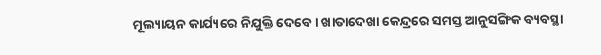ମୂଲ୍ୟାୟନ କାର୍ଯ୍ୟରେ ନିଯୁକ୍ତି ଦେବେ। ଖାତାଦେଖା କେନ୍ଦ୍ରରେ ସମସ୍ତ ଆନୁସଙ୍ଗିକ ବ୍ୟବସ୍ଥା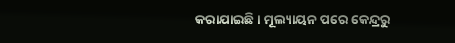କରାଯାଇଛି। ମୂଲ୍ୟାୟନ ପରେ କେନ୍ଦ୍ରରୁ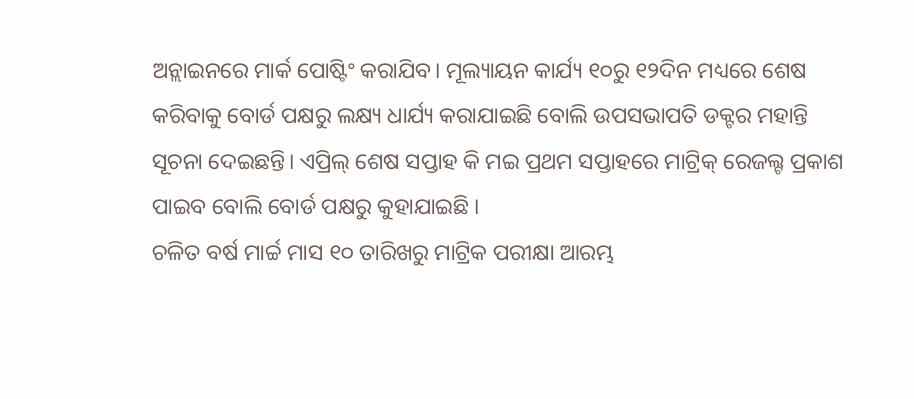ଅନ୍ଲାଇନରେ ମାର୍କ ପୋଷ୍ଟିଂ କରାଯିବ। ମୂଲ୍ୟାୟନ କାର୍ଯ୍ୟ ୧୦ରୁ ୧୨ଦିନ ମଧ୍ୟରେ ଶେଷ କରିବାକୁ ବୋର୍ଡ ପକ୍ଷରୁ ଲକ୍ଷ୍ୟ ଧାର୍ଯ୍ୟ କରାଯାଇଛି ବୋଲି ଉପସଭାପତି ଡକ୍ଟର ମହାନ୍ତି ସୂଚନା ଦେଇଛନ୍ତି। ଏପ୍ରିଲ୍ ଶେଷ ସପ୍ତାହ କି ମଇ ପ୍ରଥମ ସପ୍ତାହରେ ମାଟ୍ରିକ୍ ରେଜଲ୍ଟ ପ୍ରକାଶ ପାଇବ ବୋଲି ବୋର୍ଡ ପକ୍ଷରୁ କୁହାଯାଇଛି ।
ଚଳିତ ବର୍ଷ ମାର୍ଚ୍ଚ ମାସ ୧୦ ତାରିଖରୁ ମାଟ୍ରିକ ପରୀକ୍ଷା ଆରମ୍ଭ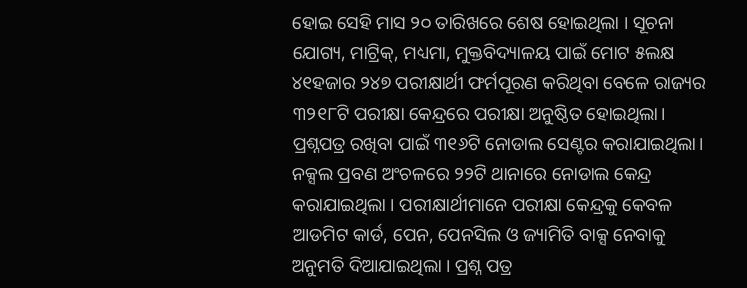ହୋଇ ସେହି ମାସ ୨୦ ତାରିଖରେ ଶେଷ ହୋଇଥିଲା । ସୂଚନା ଯୋଗ୍ୟ, ମାଟ୍ରିକ୍, ମଧ୍ୟମା, ମୁକ୍ତବିଦ୍ୟାଳୟ ପାଇଁ ମୋଟ ୫ଲକ୍ଷ ୪୧ହଜାର ୨୪୭ ପରୀକ୍ଷାର୍ଥୀ ଫର୍ମପୂରଣ କରିଥିବା ବେଳେ ରାଜ୍ୟର ୩୨୧୮ଟି ପରୀକ୍ଷା କେନ୍ଦ୍ରରେ ପରୀକ୍ଷା ଅନୁଷ୍ଠିତ ହୋଇଥିଲା। ପ୍ରଶ୍ନପତ୍ର ରଖିବା ପାଇଁ ୩୧୬ଟି ନୋଡାଲ ସେଣ୍ଟର କରାଯାଇଥିଲା। ନକ୍ସଲ ପ୍ରବଣ ଅଂଚଳରେ ୨୨ଟି ଥାନାରେ ନୋଡାଲ କେନ୍ଦ୍ର କରାଯାଇଥିଲା । ପରୀକ୍ଷାର୍ଥୀମାନେ ପରୀକ୍ଷା କେନ୍ଦ୍ରକୁ କେବଳ ଆଡମିଟ କାର୍ଡ, ପେନ, ପେନସିଲ ଓ ଜ୍ୟାମିତି ବାକ୍ସ ନେବାକୁ ଅନୁମତି ଦିଆଯାଇଥିଲା । ପ୍ରଶ୍ନ ପତ୍ର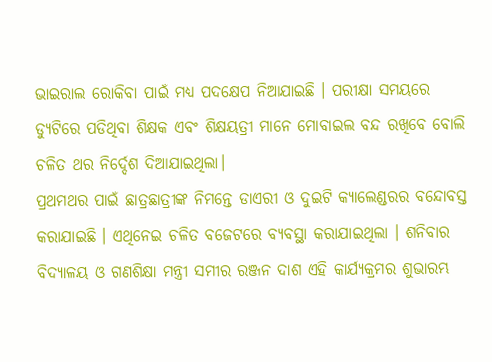ଭାଇରାଲ ରୋକିବା ପାଇଁ ମଧ୍ୟ ପଦକ୍ଷେପ ନିଆଯାଇଛି । ପରୀକ୍ଷା ସମୟରେ ଡ୍ୟୁଟିରେ ପଡିଥିବା ଶିକ୍ଷକ ଏବଂ ଶିକ୍ଷୟତ୍ରୀ ମାନେ ମୋବାଇଲ ବନ୍ଦ ରଖିବେ ବୋଲି ଚଳିତ ଥର ନିର୍ଦ୍ଦେଶ ଦିଆଯାଇଥିଲା।
ପ୍ରଥମଥର ପାଇଁ ଛାତ୍ରଛାତ୍ରୀଙ୍କ ନିମନ୍ତେ ଡାଏରୀ ଓ ଦୁଇଟି କ୍ୟାଲେଣ୍ଡରର ବନ୍ଦୋବସ୍ତ କରାଯାଇଛି । ଏଥିନେଇ ଚଳିତ ବଜେଟରେ ବ୍ୟବସ୍ଥା କରାଯାଇଥିଲା । ଶନିବାର ବିଦ୍ୟାଳୟ ଓ ଗଣଶିକ୍ଷା ମନ୍ତ୍ରୀ ସମୀର ରଞ୍ଜନ ଦାଶ ଏହି କାର୍ଯ୍ୟକ୍ରମର ଶୁଭାରମ୍ଭ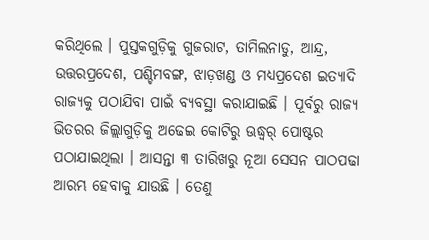କରିଥିଲେ । ପୁସ୍ତକଗୁଡ଼ିକୁ ଗୁଜରାଟ, ତାମିଲନାଡୁ, ଆନ୍ଦ୍ର, ଉତ୍ତରପ୍ରଦେଶ, ପଶ୍ଚିମବଙ୍ଗ, ଝାଡ଼ଖଣ୍ଡ ଓ ମଧ୍ୟପ୍ରଦେଶ ଇତ୍ୟାଦି ରାଜ୍ୟକୁ ପଠାଯିବା ପାଇଁ ବ୍ୟବସ୍ଥା କରାଯାଇଛି । ପୂର୍ବରୁ ରାଜ୍ୟ ଭିତରର ଜିଲ୍ଲାଗୁଡ଼ିକୁ ଅଢେଇ କୋଟିରୁ ଊଦ୍ଧ୍ୱର୍ ପୋଷ୍ଟର ପଠାଯାଇଥିଲା । ଆସନ୍ତା ୩ ତାରିଖରୁ ନୂଆ ସେସନ ପାଠପଢା ଆରମ୍ଭ ହେବାକୁ ଯାଉଛି । ତେଣୁ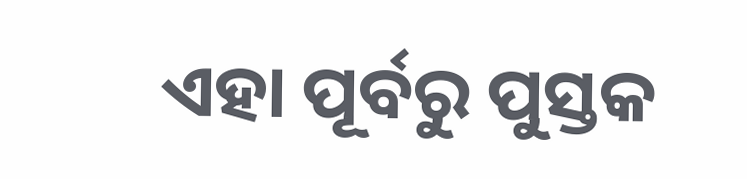ଏହା ପୂର୍ବରୁ ପୁସ୍ତକ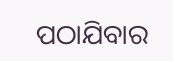ପଠାଯିବାର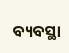ବ୍ୟବସ୍ଥା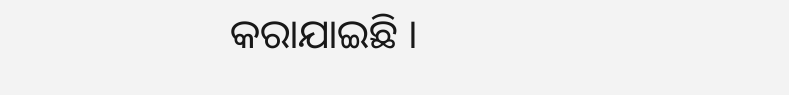କରାଯାଇଛି ।